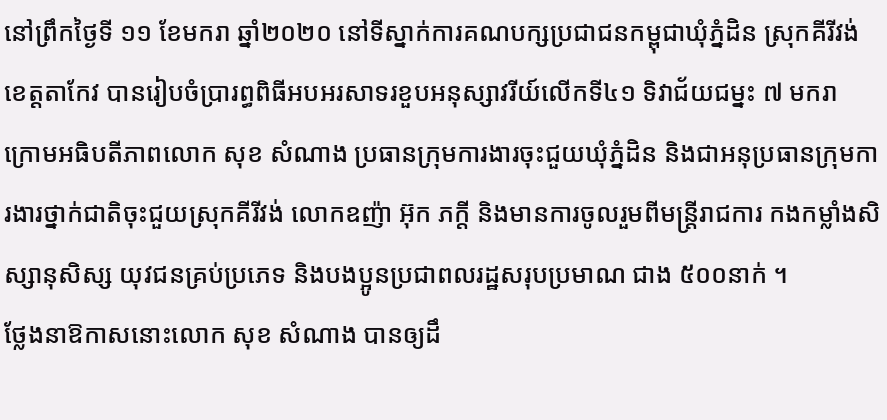នៅព្រឹកថ្ងៃទី ១១ ខែមករា ឆ្នាំ២០២០ នៅទីស្នាក់ការគណបក្សប្រជាជនកម្ពុជាឃុំភ្នំដិន ស្រុកគីរីវង់ ខេត្តតាកែវ បានរៀបចំប្រារព្ធពិធីអបអរសាទរខួបអនុស្សាវរីយ៍លើកទី៤១ ទិវាជ័យជម្នះ ៧ មករា ក្រោមអធិបតីភាពលោក សុខ សំណាង ប្រធានក្រុមការងារចុះជួយឃុំភ្នំដិន និងជាអនុប្រធានក្រុមការងារថ្នាក់ជាតិចុះជួយស្រុកគីរីវង់ លោកឧញ៉ា អ៊ុក ភក្តី និងមានការចូលរួមពីមន្រ្តីរាជការ កងកម្លាំងសិស្សានុសិស្ស យុវជនគ្រប់ប្រភេទ និងបងប្អូនប្រជាពលរដ្ឋសរុបប្រមាណ ជាង ៥០០នាក់ ។
ថ្លែងនាឱកាសនោះលោក សុខ សំណាង បានឲ្យដឹ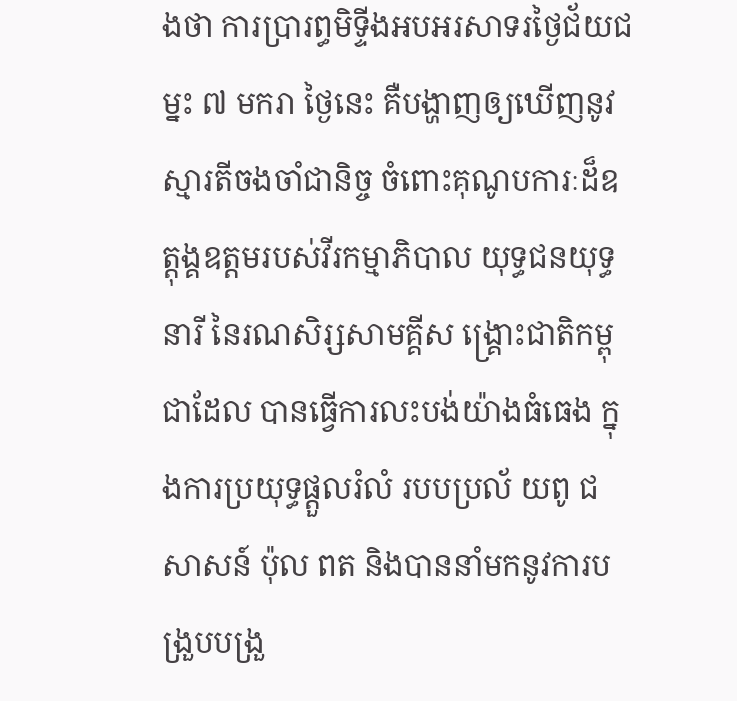ងថា ការប្រារព្ធមិទ្ទីងអបអរសាទរថ្ងៃជ័យជម្នះ ៧ មករា ថ្ងៃនេះ គឺបង្ហាញឲ្យឃើញនូវ ស្មារតីចងចាំជានិច្ច ចំពោះគុណូបការៈដ៏ឧត្តុង្គឧត្តមរបស់វីរកម្មាភិបាល យុទ្ធជនយុទ្ធនារី នៃរណសិរ្សសាមគ្គីស ង្រ្គោះជាតិកម្ពុជាដែល បានធ្វើការលះបង់យ៉ាងធំធេង ក្នុងការប្រយុទ្ធផ្តួលរំលំ របបប្រល័ យពូ ជ សាសន៍ ប៉ុល ពត និងបាននាំមកនូវការបង្រួបបង្រួ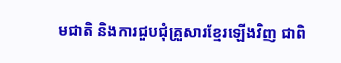មជាតិ និងការជួបជុំគ្រួសារខ្មែរឡើងវិញ ជាពិ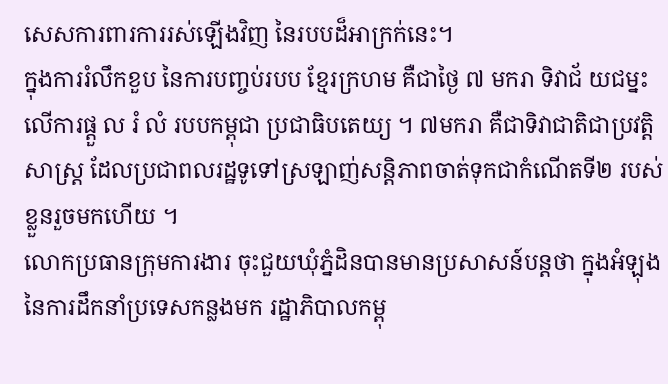សេសការពារការរស់ឡើងវិញ នៃរបបដ៏អាក្រក់នេះ។
ក្នុងការរំលឹកខួប នៃការបញ្ចប់របប ខ្មែរក្រហម គឺជាថ្ងៃ ៧ មករា ទិវាជ័ យជម្នះលើការផ្តួ ល រំ លំ របបកម្ពុជា ប្រជាធិបតេយ្យ ។ ៧មករា គឺជាទិវាជាតិជាប្រវត្តិសាស្រ្ត ដែលប្រជាពលរដ្ឋទូទៅស្រឡាញ់សន្តិភាពចាត់ទុកជាកំណើតទី២ របស់ខ្លួនរួចមកហើយ ។
លោកប្រធានក្រុមការងារ ចុះជួយឃុំភ្នំដិនបានមានប្រសាសន៍បន្តថា ក្នុងអំឡុងនៃការដឹកនាំប្រទេសកន្លងមក រដ្ឋាភិបាលកម្ពុ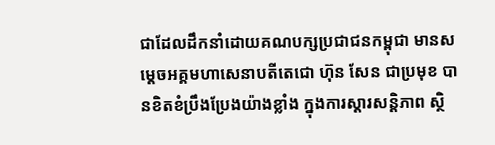ជាដែលដឹកនាំដោយគណបក្សប្រជាជនកម្ពុជា មានសម្តេចអគ្គមហាសេនាបតីតេជោ ហ៊ុន សែន ជាប្រមុខ បានខិតខំប្រឹងប្រែងយ៉ាងខ្លាំង ក្នុងការស្តារសន្តិភាព ស្ថិ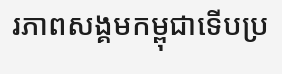រភាពសង្គមកម្ពុជាទើបប្រ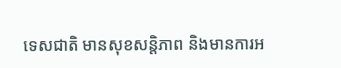ទេសជាតិ មានសុខសន្តិភាព និងមានការអ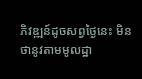ភិវឌ្ឍន៍ដូចសព្វថ្ងៃនេះ មិនថានូវតាមមូលដ្ឋា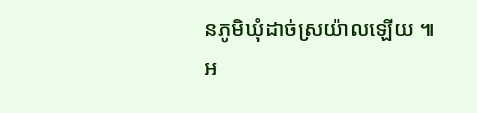នភូមិឃុំដាច់ស្រយ៉ាលឡើយ ៕
អ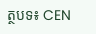ត្ថបទ៖ CEN